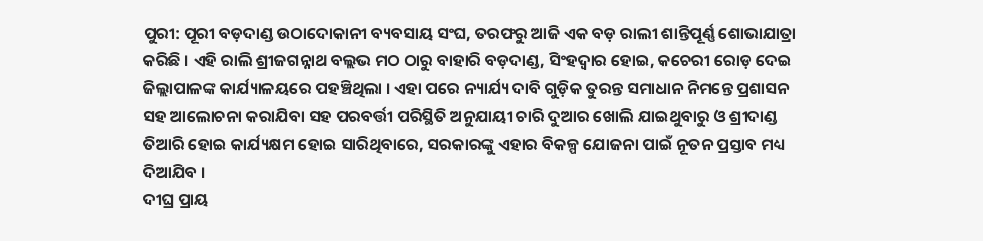ପୁରୀ: ପୂରୀ ବଡ଼ଦାଣ୍ଡ ଉଠାଦୋକାନୀ ବ୍ୟବସାୟ ସଂଘ, ତରଫରୁ ଆଜି ଏକ ବଡ଼ ରାଲୀ ଶାନ୍ତିପୂର୍ଣ୍ଣ ଶୋଭାଯାତ୍ରା କରିଛି । ଏହି ରାଲି ଶ୍ରୀଜଗନ୍ନାଥ ବଲ୍ଲଭ ମଠ ଠାରୁ ବାହାରି ବଡ଼ଦାଣ୍ଡ, ସିଂହଦ୍ଵାର ହୋଇ, କଚେରୀ ରୋଡ଼ ଦେଇ ଜିଲ୍ଲାପାଳଙ୍କ କାର୍ଯ୍ୟାଳୟରେ ପହଞ୍ଚିଥିଲା । ଏହା ପରେ ନ୍ୟାର୍ଯ୍ୟ ଦାବି ଗୁଡ଼ିକ ତୁରନ୍ତ ସମାଧାନ ନିମନ୍ତେ ପ୍ରଶାସନ ସହ ଆଲୋଚନା କରାଯିବା ସହ ପରବର୍ତ୍ତୀ ପରିସ୍ଥିତି ଅନୁଯାୟୀ ଚାରି ଦୁଆର ଖୋଲି ଯାଇଥୁବାରୁ ଓ ଶ୍ରୀଦାଣ୍ଡ ତିଆରି ହୋଇ କାର୍ଯ୍ୟକ୍ଷମ ହୋଇ ସାରିଥିବାରେ, ସରକାରଙ୍କୁ ଏହାର ବିକଳ୍ପ ଯୋଜନା ପାଇଁ ନୂତନ ପ୍ରସ୍ତାବ ମଧ୍ୟ ଦିଆଯିବ ।
ଦୀଘ୍ର ପ୍ରାୟ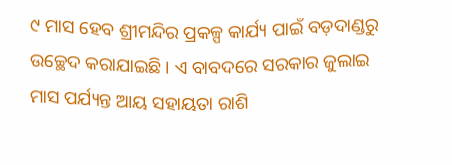୯ ମାସ ହେବ ଶ୍ରୀମନ୍ଦିର ପ୍ରକଳ୍ପ କାର୍ଯ୍ୟ ପାଇଁ ବଡ଼ଦାଣ୍ଡରୁ ଉଚ୍ଛେଦ କରାଯାଇଛି । ଏ ବାବଦରେ ସରକାର ଜୁଲାଇ ମାସ ପର୍ଯ୍ୟନ୍ତ ଆୟ ସହାୟତା ରାଶି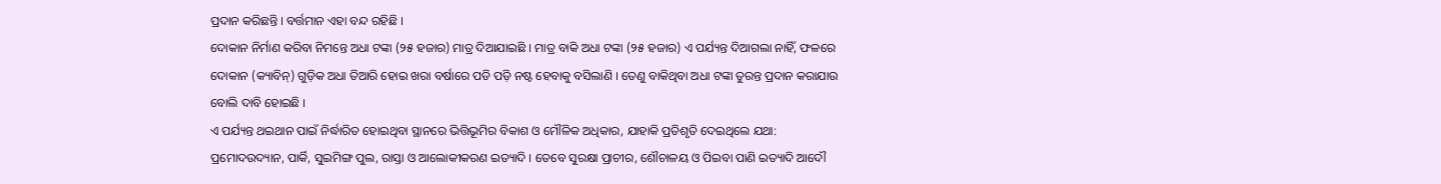ପ୍ରଦାନ କରିଛନ୍ତି । ବର୍ତ୍ତମାନ ଏହା ବନ୍ଦ ରହିଛି ।
ଦୋକାନ ନିର୍ମାଣ କରିବା ନିମନ୍ତେ ଅଧା ଟଙ୍କା (୨୫ ହଜାର) ମାତ୍ର ଦିଆଯାଇଛି । ମାତ୍ର ବାକି ଅଧା ଟଙ୍କା (୨୫ ହଜାର) ଏ ପର୍ଯ୍ୟନ୍ତ ଦିଆଗଲା ନାହିଁ, ଫଳରେ ଦୋକାନ (କ୍ୟାବିନ୍) ଗୁଡ଼ିକ ଅଧା ତିଆରି ହୋଇ ଖରା ବର୍ଷାରେ ପଡି ପଡ଼ି ନଷ୍ଟ ହେବାକୁ ବସିଲାଣି । ତେଣୁ ବାକିଥିବା ଅଧା ଟଙ୍କା ତୁରନ୍ତ ପ୍ରଦାନ କରାଯାଉ ବୋଲି ଦାବି ହୋଇଛି ।
ଏ ପର୍ଯ୍ୟନ୍ତ ଥଇଥାନ ପାଇଁ ନିର୍ଦ୍ଧାରିତ ହୋଇଥିବା ସ୍ଥାନରେ ଭିତ୍ତିଭୂମିର ବିକାଶ ଓ ମୌଳିକ ଅଧିକାର, ଯାହାକି ପ୍ରତିଶୃତି ଦେଇଥିଲେ ଯଥା: ପ୍ରମୋଦଉଦ୍ୟାନ, ପାର୍କି, ସୁଇମିଙ୍ଗ ପୁଲ, ରାସ୍ତା ଓ ଆଲୋକୀକରଣ ଇତ୍ୟାଦି । ତେବେ ସୁରକ୍ଷା ପ୍ରାଚୀର, ଶୌଚାଳୟ ଓ ପିଇବା ପାଣି ଇତ୍ୟାଦି ଆଦୌ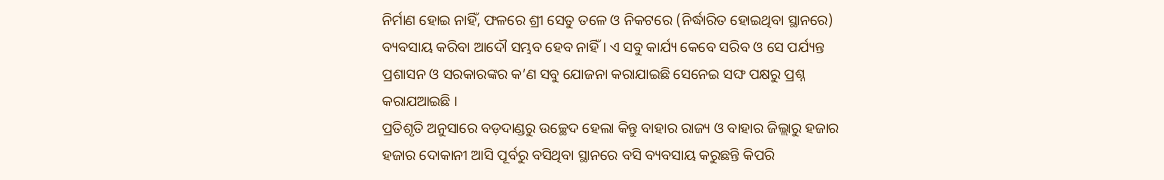ନିର୍ମାଣ ହୋଇ ନାହିଁ, ଫଳରେ ଶ୍ରୀ ସେତୁ ତଳେ ଓ ନିକଟରେ (ନିର୍ଦ୍ଧାରିତ ହୋଇଥିବା ସ୍ଥାନରେ) ବ୍ୟବସାୟ କରିବା ଆଦୌ ସମ୍ଭବ ହେବ ନାହିଁ । ଏ ସବୁ କାର୍ଯ୍ୟ କେବେ ସରିବ ଓ ସେ ପର୍ଯ୍ୟନ୍ତ ପ୍ରଶାସନ ଓ ସରକାରଙ୍କର କ’ଣ ସବୁ ଯୋଜନା କରାଯାଇଛି ସେନେଇ ସଙ୍ଘ ପକ୍ଷରୁ ପ୍ରଶ୍ନ କରାଯଆଇଛି ।
ପ୍ରତିଶୃତି ଅନୁସାରେ ବଡ଼ଦାଣ୍ଡରୁ ଉଚ୍ଛେଦ ହେଲା କିନ୍ତୁ ବାହାର ରାଜ୍ୟ ଓ ବାହାର ଜିଲ୍ଲାରୁ ହଜାର ହଜାର ଦୋକାନୀ ଆସି ପୂର୍ବରୁ ବସିଥିବା ସ୍ଥାନରେ ବସି ବ୍ୟବସାୟ କରୁଛନ୍ତି କିପରି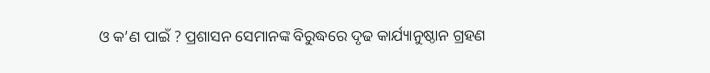ଓ କ’ଣ ପାଇଁ ? ପ୍ରଶାସନ ସେମାନଙ୍କ ବିରୁଦ୍ଧରେ ଦୃଢ କାର୍ଯ୍ୟାନୁଷ୍ଠାନ ଗ୍ରହଣ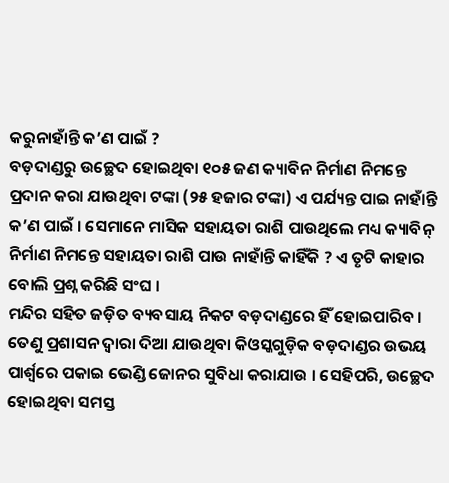କରୁନାହାଁନ୍ତି କ’ଣ ପାଇଁ ?
ବଡ଼ଦାଣ୍ଡରୁ ଉଚ୍ଛେଦ ହୋଇଥିବା ୧୦୫ ଜଣ କ୍ୟାବିନ ନିର୍ମାଣ ନିମନ୍ତେ ପ୍ରଦାନ କରା ଯାଉଥିବା ଟଙ୍କା (୨୫ ହଜାର ଟଙ୍କା) ଏ ପର୍ଯ୍ୟନ୍ତ ପାଇ ନାହାଁନ୍ତି କ’ଣ ପାଇଁ । ସେମାନେ ମାସିକ ସହାୟତା ରାଶି ପାଉଥିଲେ ମଧ୍ୟ କ୍ୟାବିନ୍ ନିର୍ମାଣ ନିମନ୍ତେ ସହାୟତା ରାଶି ପାଉ ନାହାଁନ୍ତି କାହିଁକି ? ଏ ତୃଟି କାହାର ବୋଲି ପ୍ରଶ୍ନ କରିଛି ସଂଘ ।
ମନ୍ଦିର ସହିତ ଜଡ଼ିତ ବ୍ୟବସାୟ ନିକଟ ବଡ଼ଦାଣ୍ଡରେ ହିଁ ହୋଇପାରିବ । ତେଣୁ ପ୍ରଶାସନ ଦ୍ୱାରା ଦିଆ ଯାଉଥିବା କିଓସ୍କଗୁଡ଼ିକ ବଡ଼ଦାଣ୍ଡର ଉଭୟ ପାର୍ଶ୍ବରେ ପକାଇ ଭେଣ୍ଡି ଜୋନର ସୁବିଧା କରାଯାଉ । ସେହିପରି, ଉଚ୍ଛେଦ ହୋଇଥିବା ସମସ୍ତ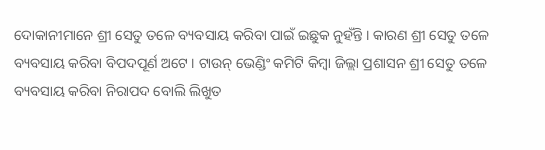ଦୋକାନୀମାନେ ଶ୍ରୀ ସେତୁ ତଳେ ବ୍ୟବସାୟ କରିବା ପାଇଁ ଇଛୁକ ନୁହଁନ୍ତି । କାରଣ ଶ୍ରୀ ସେତୁ ତଳେ ବ୍ୟବସାୟ କରିବା ବିପଦପୂର୍ଣ ଅଟେ । ଟାଉନ୍ ଭେଣ୍ଡିଂ କମିଟି କିମ୍ବା ଜିଲ୍ଲା ପ୍ରଶାସନ ଶ୍ରୀ ସେତୁ ତଳେ ବ୍ୟବସାୟ କରିବା ନିରାପଦ ବୋଲି ଲିଖୁତ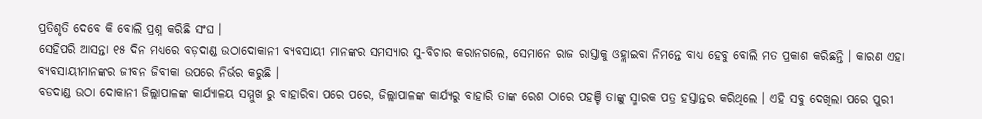ପ୍ରତିଶୃତି ଦେବେ କି ବୋଲି ପ୍ରଶ୍ନ କରିଛି ସଂଘ ।
ସେହିପରି ଆସନ୍ତା ୧୫ ଦିନ ମଧ୍ୟରେ ବଡ଼ଦାଣ୍ଡ ଉଠାଦୋକାନୀ ବ୍ୟବସାୟୀ ମାନଙ୍କର ସମସ୍ୟାର ସୁ-ବିଚାର କରାନଗଲେ, ସେମାନେ ରାଜ ରାସ୍ତାକୁ ଓହ୍ଲାଇବା ନିମନ୍ତେ ବାଧ୍ୟ ହେବୁ ବୋଲି ମତ ପ୍ରକାଶ କରିଛନ୍ତି । କାରଣ ଏହା ବ୍ୟବସାୟୀମାନଙ୍କର ଜୀବନ ଜିବୀକା ଉପରେ ନିର୍ଭର କରୁଛି ।
ବଡଦାଣ୍ଡ ଉଠା ଦୋକାନୀ ଜିଲ୍ଲାପାଳଙ୍କ କାର୍ଯ୍ୟାଳୟ ସମ୍ମୁଖ ରୁ ବାହାରିବା ପରେ ପରେ, ଜିଲ୍ଲାପାଳଙ୍କ କାର୍ଯ୍ୟରୁ ବାହାରି ତାଙ୍କ ରେଶ ଠାରେ ପହଞ୍ଚି ତାଙ୍କୁ ସ୍ମାରକ ପତ୍ର ହସ୍ତାନ୍ତର କରିଥିଲେ । ଏହି ସବୁ ଦେଖିଲା ପରେ ପୁରୀ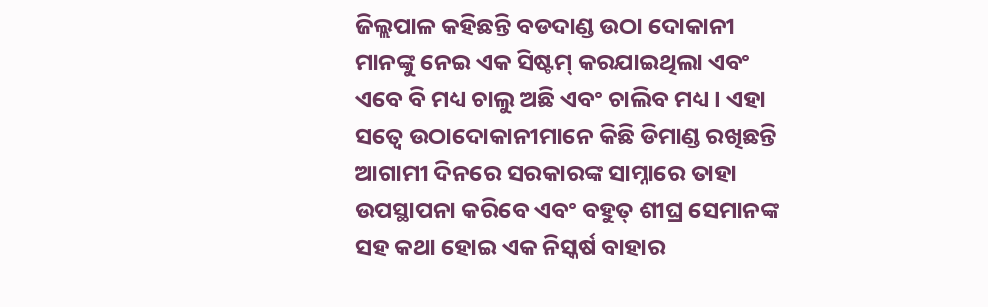ଜିଲ୍ଲପାଳ କହିଛନ୍ତି ବଡଦାଣ୍ଡ ଉଠା ଦୋକାନୀ ମାନଙ୍କୁ ନେଇ ଏକ ସିଷ୍ଟମ୍ କରଯାଇଥିଲା ଏବଂ ଏବେ ବି ମଧ୍ୟ ଚାଲୁ ଅଛି ଏବଂ ଚାଲିବ ମଧ୍ୟ । ଏହା ସତ୍ବେ ଉଠାଦୋକାନୀମାନେ କିଛି ଡିମାଣ୍ଡ ରଖିଛନ୍ତି ଆଗାମୀ ଦିନରେ ସରକାରଙ୍କ ସାମ୍ନାରେ ତାହା ଉପସ୍ଥାପନା କରିବେ ଏବଂ ବହୁତ୍ ଶୀଘ୍ର ସେମାନଙ୍କ ସହ କଥା ହୋଇ ଏକ ନିସ୍କର୍ଷ ବାହାର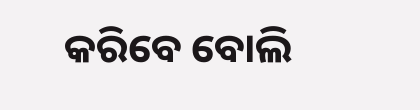କରିବେ ବୋଲି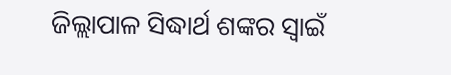ଜିଲ୍ଲାପାଳ ସିଦ୍ଧାର୍ଥ ଶଙ୍କର ସ୍ୱାଇଁ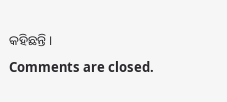କହିଛନ୍ତି ।
Comments are closed.